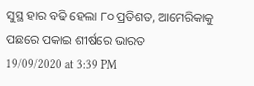ସୁସ୍ଥ ହାର ବଢି ହେଲା ୮୦ ପ୍ରତିଶତ, ଆମେରିକାକୁ ପଛରେ ପକାଇ ଶୀର୍ଷରେ ଭାରତ
19/09/2020 at 3:39 PM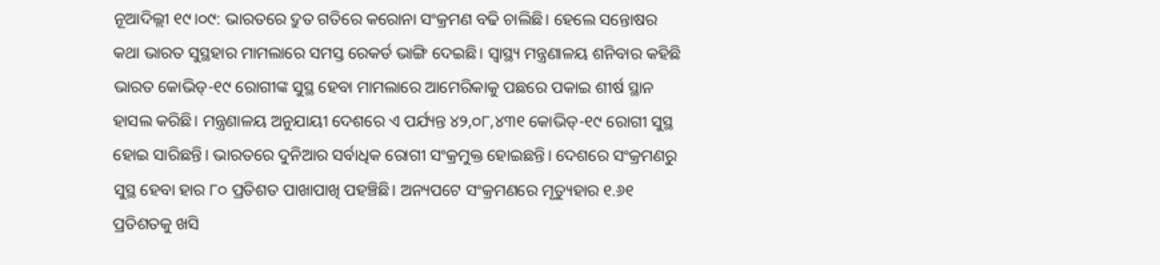ନୂଆଦିଲ୍ଲୀ ୧୯।୦୯: ଭାରତରେ ଦ୍ରୁତ ଗତିରେ କରୋନା ସଂକ୍ରମଣ ବଢି ଚାଲିଛି। ହେଲେ ସନ୍ତୋଷର କଥା ଭାରତ ସୁସ୍ଥହାର ମାମଲାରେ ସମସ୍ତ ରେକର୍ଡ ଭାଙ୍ଗି ଦେଇଛି। ସ୍ଵାସ୍ଥ୍ୟ ମନ୍ତ୍ରଣାଳୟ ଶନିବାର କହିଛି ଭାରତ କୋଭିଡ୍-୧୯ ରୋଗୀଙ୍କ ସୁସ୍ଥ ହେବା ମାମଲାରେ ଆମେରିକାକୁ ପଛରେ ପକାଇ ଶୀର୍ଷ ସ୍ଥାନ ହାସଲ କରିଛି। ମନ୍ତ୍ରଣାଳୟ ଅନୁଯାୟୀ ଦେଶରେ ଏ ପର୍ଯ୍ୟନ୍ତ ୪୨,୦୮,୪୩୧ କୋଭିଡ୍-୧୯ ରୋଗୀ ସୁସ୍ଥ ହୋଇ ସାରିଛନ୍ତି। ଭାରତରେ ଦୁନିଆର ସର୍ବାଧିକ ରୋଗୀ ସଂକ୍ରମୁକ୍ତ ହୋଇଛନ୍ତି। ଦେଶରେ ସଂକ୍ରମଣରୁ ସୁସ୍ଥ ହେବା ହାର ୮୦ ପ୍ରତିଶତ ପାଖାପାଖି ପହଞ୍ଚିଛି। ଅନ୍ୟପଟେ ସଂକ୍ରମଣରେ ମୃତ୍ୟୁହାର ୧.୬୧ ପ୍ରତିଶତକୁ ଖସି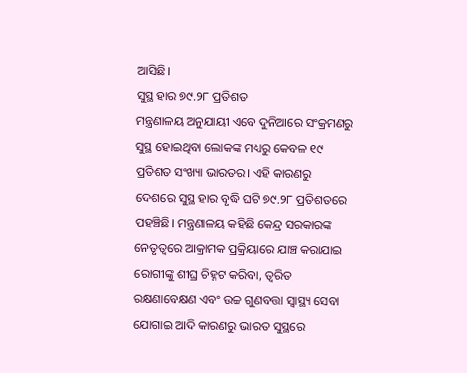ଆସିଛି।
ସୁସ୍ଥ ହାର ୭୯.୨୮ ପ୍ରତିଶତ
ମନ୍ତ୍ରଣାଳୟ ଅନୁଯାୟୀ ଏବେ ଦୁନିଆରେ ସଂକ୍ରମଣରୁ ସୁସ୍ଥ ହୋଇଥିବା ଲୋକଙ୍କ ମଧ୍ୟରୁ କେବଳ ୧୯ ପ୍ରତିଶତ ସଂଖ୍ୟା ଭାରତର। ଏହି କାରଣରୁ ଦେଶରେ ସୁସ୍ଥ ହାର ବୃଦ୍ଧି ଘଟି ୭୯.୨୮ ପ୍ରତିଶତରେ ପହଞ୍ଚିଛି। ମନ୍ତ୍ରଣାଳୟ କହିଛି କେନ୍ଦ୍ର ସରକାରଙ୍କ ନେତୃତ୍ଵରେ ଆକ୍ରାମକ ପ୍ରକ୍ରିୟାରେ ଯାଞ୍ଚ କରାଯାଇ ରୋଗୀଙ୍କୁ ଶୀଘ୍ର ଚିହ୍ନଟ କରିବା, ତ୍ଵରିତ ରକ୍ଷଣାବେକ୍ଷଣ ଏବଂ ଉଚ୍ଚ ଗୁଣବତ୍ତା ସ୍ଵାସ୍ଥ୍ୟ ସେବା ଯୋଗାଇ ଆଦି କାରଣରୁ ଭାରତ ସୁସ୍ଥରେ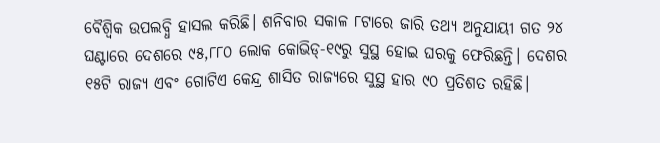ବୈଶ୍ଵିକ ଉପଲବ୍ଧି ହାସଲ କରିଛି। ଶନିବାର ସକାଳ ୮ଟାରେ ଜାରି ତଥ୍ୟ ଅନୁଯାୟୀ ଗତ ୨୪ ଘଣ୍ଟାରେ ଦେଶରେ ୯୫,୮୮୦ ଲୋକ କୋଭିଡ୍-୧୯ରୁ ସୁସ୍ଥ ହୋଇ ଘରକୁ ଫେରିଛନ୍ତି। ଦେଶର ୧୫ଟି ରାଜ୍ୟ ଏବଂ ଗୋଟିଏ କେନ୍ଦ୍ର ଶାସିତ ରାଜ୍ୟରେ ସୁସ୍ଥ ହାର ୯୦ ପ୍ରତିଶତ ରହିଛି।